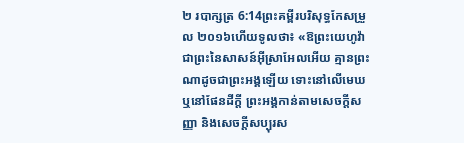២ របាក្សត្រ 6:14ព្រះគម្ពីរបរិសុទ្ធកែសម្រួល ២០១៦ហើយទូលថា៖ «ឱព្រះយេហូវ៉ា ជាព្រះនៃសាសន៍អ៊ីស្រាអែលអើយ គ្មានព្រះណាដូចជាព្រះអង្គឡើយ ទោះនៅលើមេឃ ឬនៅផែនដីក្តី ព្រះអង្គកាន់តាមសេចក្ដីសញ្ញា និងសេចក្ដីសប្បុរស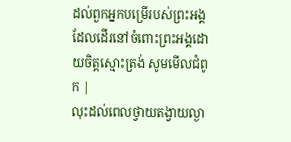ដល់ពួកអ្នកបម្រើរបស់ព្រះអង្គ ដែលដើរនៅចំពោះព្រះអង្គដោយចិត្តស្មោះត្រង់ សូមមើលជំពូក |
លុះដល់ពេលថ្វាយតង្វាយល្ងា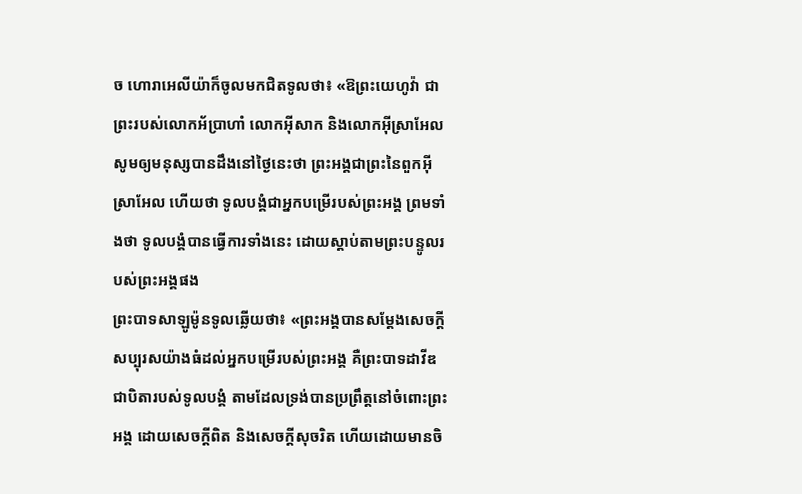ច ហោរាអេលីយ៉ាក៏ចូលមកជិតទូលថា៖ «ឱព្រះយេហូវ៉ា ជាព្រះរបស់លោកអ័ប្រាហាំ លោកអ៊ីសាក និងលោកអ៊ីស្រាអែល សូមឲ្យមនុស្សបានដឹងនៅថ្ងៃនេះថា ព្រះអង្គជាព្រះនៃពួកអ៊ីស្រាអែល ហើយថា ទូលបង្គំជាអ្នកបម្រើរបស់ព្រះអង្គ ព្រមទាំងថា ទូលបង្គំបានធ្វើការទាំងនេះ ដោយស្តាប់តាមព្រះបន្ទូលរបស់ព្រះអង្គផង
ព្រះបាទសាឡូម៉ូនទូលឆ្លើយថា៖ «ព្រះអង្គបានសម្ដែងសេចក្ដីសប្បុរសយ៉ាងធំដល់អ្នកបម្រើរបស់ព្រះអង្គ គឺព្រះបាទដាវីឌជាបិតារបស់ទូលបង្គំ តាមដែលទ្រង់បានប្រព្រឹត្តនៅចំពោះព្រះអង្គ ដោយសេចក្ដីពិត និងសេចក្ដីសុចរិត ហើយដោយមានចិ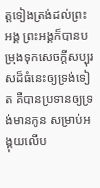ត្តទៀងត្រង់ដល់ព្រះអង្គ ព្រះអង្គក៏បានបម្រុងទុកសេចក្ដីសប្បុរសដ៏ធំនេះឲ្យទ្រង់ទៀត គឺបានប្រទានឲ្យទ្រង់មានកូន សម្រាប់អង្គុយលើប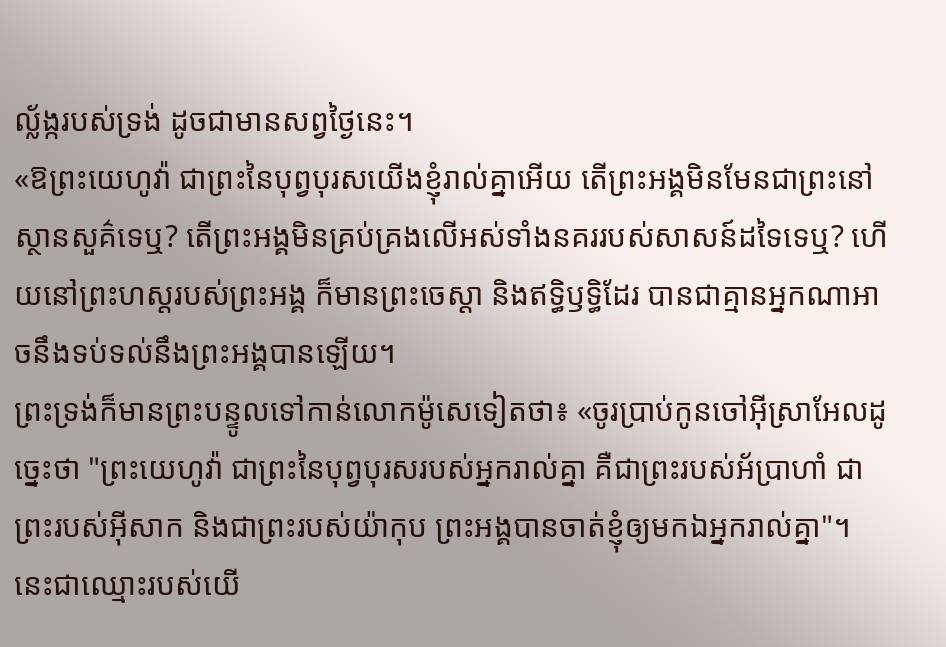ល្ល័ង្ករបស់ទ្រង់ ដូចជាមានសព្វថ្ងៃនេះ។
«ឱព្រះយេហូវ៉ា ជាព្រះនៃបុព្វបុរសយើងខ្ញុំរាល់គ្នាអើយ តើព្រះអង្គមិនមែនជាព្រះនៅស្ថានសួគ៌ទេឬ? តើព្រះអង្គមិនគ្រប់គ្រងលើអស់ទាំងនគររបស់សាសន៍ដទៃទេឬ? ហើយនៅព្រះហស្តរបស់ព្រះអង្គ ក៏មានព្រះចេស្តា និងឥទ្ធិឫទ្ធិដែរ បានជាគ្មានអ្នកណាអាចនឹងទប់ទល់នឹងព្រះអង្គបានឡើយ។
ព្រះទ្រង់ក៏មានព្រះបន្ទូលទៅកាន់លោកម៉ូសេទៀតថា៖ «ចូរប្រាប់កូនចៅអ៊ីស្រាអែលដូច្នេះថា "ព្រះយេហូវ៉ា ជាព្រះនៃបុព្វបុរសរបស់អ្នករាល់គ្នា គឺជាព្រះរបស់អ័ប្រាហាំ ជាព្រះរបស់អ៊ីសាក និងជាព្រះរបស់យ៉ាកុប ព្រះអង្គបានចាត់ខ្ញុំឲ្យមកឯអ្នករាល់គ្នា"។ នេះជាឈ្មោះរបស់យើ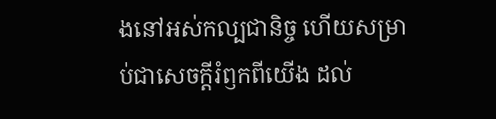ងនៅអស់កល្បជានិច្ច ហើយសម្រាប់ជាសេចក្ដីរំឭកពីយើង ដល់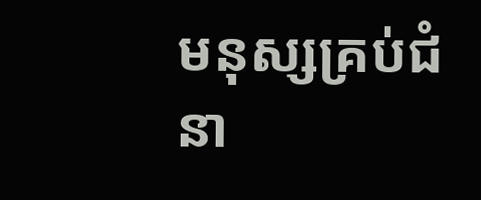មនុស្សគ្រប់ជំនា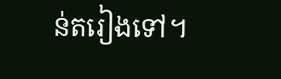ន់តរៀងទៅ។